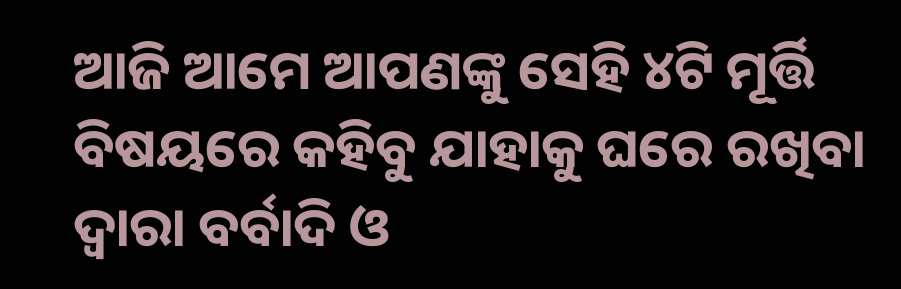ଆଜି ଆମେ ଆପଣଙ୍କୁ ସେହି ୪ଟି ମୂର୍ତ୍ତି ବିଷୟରେ କହିବୁ ଯାହାକୁ ଘରେ ରଖିବା ଦ୍ଵାରା ବର୍ବାଦି ଓ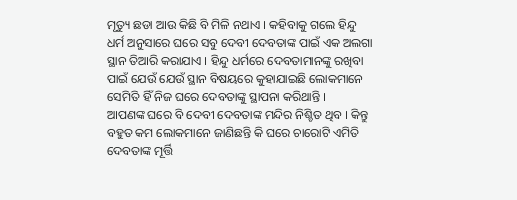ମୃତ୍ୟୁ ଛଡା ଆଉ କିଛି ବି ମିଳି ନଥାଏ । କହିବାକୁ ଗଲେ ହିନ୍ଦୁ ଧର୍ମ ଅନୁସାରେ ଘରେ ସବୁ ଦେବୀ ଦେବତାଙ୍କ ପାଇଁ ଏକ ଅଲଗା ସ୍ଥାନ ତିଆରି କରାଯାଏ । ହିନ୍ଦୁ ଧର୍ମରେ ଦେବତାମାନଙ୍କୁ ରଖିବା ପାଇଁ ଯେଉଁ ଯେଉଁ ସ୍ଥାନ ବିଷୟରେ କୁହାଯାଇଛି ଲୋକମାନେ ସେମିତି ହିଁ ନିଜ ଘରେ ଦେବତାଙ୍କୁ ସ୍ଥାପନା କରିଥାନ୍ତି ।
ଆପଣଙ୍କ ଘରେ ବି ଦେବୀ ଦେବତାଙ୍କ ମନ୍ଦିର ନିଶ୍ଚିତ ଥିବ । କିନ୍ତୁ ବହୁତ କମ ଲୋକମାନେ ଜାଣିଛନ୍ତି କି ଘରେ ଚାରୋଟି ଏମିତି ଦେବତାଙ୍କ ମୂର୍ତ୍ତି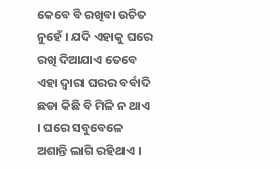କେବେ ବି ରଖିବା ଉଚିତ ନୁହେଁ । ଯଦି ଏହାକୁ ଘରେ ରଖି ଦିଆଯାଏ ତେବେ ଏହା ଦ୍ଵାରା ଘରର ବର୍ବାଦି ଛଡା କିଛି ବି ମିଳି ନ ଥାଏ । ଘରେ ସବୁବେଳେ ଅଶାନ୍ତି ଲାଗି ରହିଥାଏ ।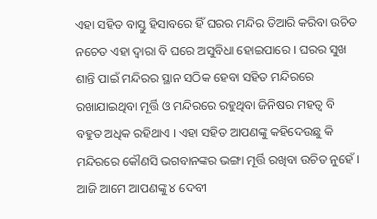ଏହା ସହିତ ବାସ୍ତୁ ହିସାବରେ ହିଁ ଘରର ମନ୍ଦିର ତିଆରି କରିବା ଉଚିତ ନଚେତ ଏହା ଦ୍ଵାରା ବି ଘରେ ଅସୁବିଧା ହୋଇପାରେ । ଘରର ସୁଖ ଶାନ୍ତି ପାଇଁ ମନ୍ଦିରର ସ୍ଥାନ ସଠିକ ହେବା ସହିତ ମନ୍ଦିରରେ ରଖାଯାଇଥିବା ମୂର୍ତ୍ତି ଓ ମନ୍ଦିରରେ ରହୁଥିବା ଜିନିଷର ମହତ୍ଵ ବି ବହୁତ ଅଧିକ ରହିଥାଏ । ଏହା ସହିତ ଆପଣଙ୍କୁ କହିଦେଉଛୁ କି ମନ୍ଦିରରେ କୌଣସି ଭଗବାନଙ୍କର ଭଙ୍ଗା ମୂର୍ତ୍ତି ରଖିବା ଉଚିତ ନୁହେଁ ।
ଆଜି ଆମେ ଆପଣଙ୍କୁ ୪ ଦେବୀ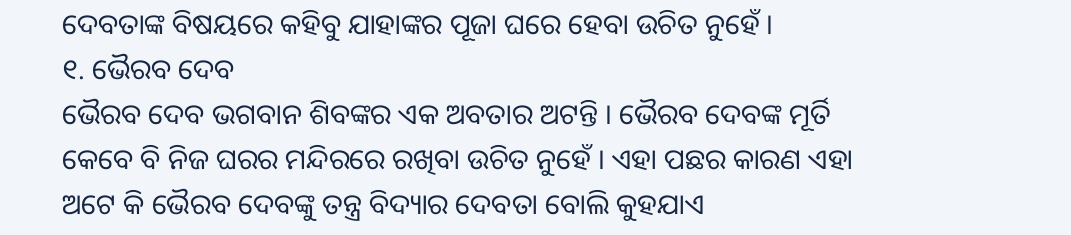ଦେବତାଙ୍କ ବିଷୟରେ କହିବୁ ଯାହାଙ୍କର ପୂଜା ଘରେ ହେବା ଉଚିତ ନୁହେଁ ।
୧. ଭୈରବ ଦେବ
ଭୈରବ ଦେବ ଭଗବାନ ଶିବଙ୍କର ଏକ ଅବତାର ଅଟନ୍ତି । ଭୈରବ ଦେବଙ୍କ ମୂର୍ତି କେବେ ବି ନିଜ ଘରର ମନ୍ଦିରରେ ରଖିବା ଉଚିତ ନୁହେଁ । ଏହା ପଛର କାରଣ ଏହା ଅଟେ କି ଭୈରବ ଦେବଙ୍କୁ ତନ୍ତ୍ର ବିଦ୍ୟାର ଦେବତା ବୋଲି କୁହଯାଏ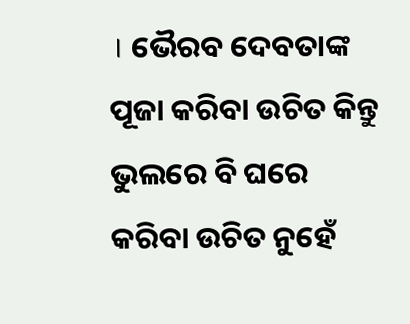। ଭୈରବ ଦେବତାଙ୍କ ପୂଜା କରିବା ଉଚିତ କିନ୍ତୁ ଭୁଲରେ ବି ଘରେ କରିବା ଉଚିତ ନୁହେଁ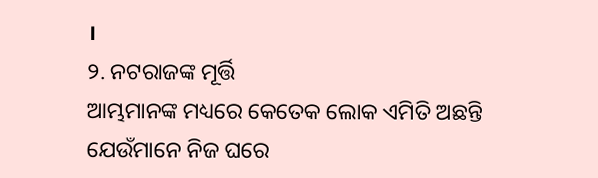।
୨. ନଟରାଜଙ୍କ ମୂର୍ତ୍ତି
ଆମ୍ଭମାନଙ୍କ ମଧ୍ୟରେ କେତେକ ଲୋକ ଏମିତି ଅଛନ୍ତି ଯେଉଁମାନେ ନିଜ ଘରେ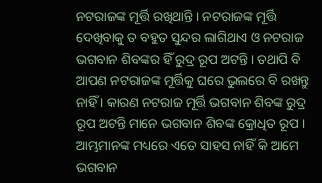ନଟରାଜଙ୍କ ମୂର୍ତ୍ତି ରଖିଥାନ୍ତି । ନଟରାଜଙ୍କ ମୂର୍ତ୍ତି ଦେଖିବାକୁ ତ ବହୁତ ସୁନ୍ଦର ଲାଗିଥାଏ ଓ ନଟରାଜ ଭଗବାନ ଶିବଙ୍କର ହିଁ ରୁଦ୍ର ରୂପ ଅଟନ୍ତି । ତଥାପି ବି ଆପଣ ନଟରାଜଙ୍କ ମୂର୍ତ୍ତିକୁ ଘରେ ଭୁଲରେ ବି ରଖନ୍ତୁ ନାହିଁ । କାରଣ ନଟରାଜ ମୂର୍ତ୍ତି ଭଗବାନ ଶିବଙ୍କ ରୁଦ୍ର ରୂପ ଅଟନ୍ତି ମାନେ ଭଗବାନ ଶିବଙ୍କ କ୍ରୋଧିତ ରୂପ । ଆମ୍ଭମାନଙ୍କ ମଧ୍ୟରେ ଏତେ ସାହସ ନାହିଁ କି ଆମେ ଭଗବାନ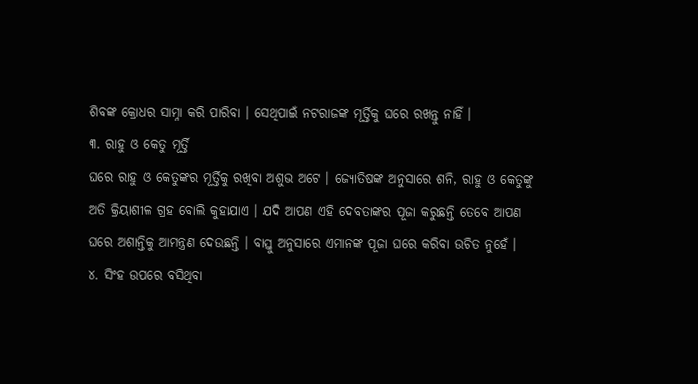ଶିବଙ୍କ କ୍ରୋଧର ସାମ୍ନା କରି ପାରିବା । ସେଥିପାଇଁ ନଟରାଜଙ୍କ ମୂର୍ତ୍ତିକୁ ଘରେ ରଖନ୍ତୁ ନାହିଁ ।
୩. ରାହୁ ଓ କେତୁ ମୂର୍ତ୍ତି
ଘରେ ରାହୁ ଓ କେତୁଙ୍କର ମୂର୍ତ୍ତିକୁ ରଖିବା ଅଶୁଭ ଅଟେ । ଜ୍ୟୋତିଷଙ୍କ ଅନୁସାରେ ଶନି, ରାହୁ ଓ କେତୁଙ୍କୁ ଅତି କ୍ରିୟାଶୀଳ ଗ୍ରହ ବୋଲି କୁହାଯାଏ । ଯଦି ଆପଣ ଏହି ଦେବତାଙ୍କର ପୂଜା କରୁଛନ୍ତି ତେବେ ଆପଣ ଘରେ ଅଶାନ୍ତିକୁ ଆମନ୍ତ୍ରଣ ଦେଉଛନ୍ତି । ବାସ୍ତୁ ଅନୁସାରେ ଏମାନଙ୍କ ପୂଜା ଘରେ କରିବା ଉଚିତ ନୁହେଁ ।
୪. ସିଂହ ଉପରେ ବସିଥିବା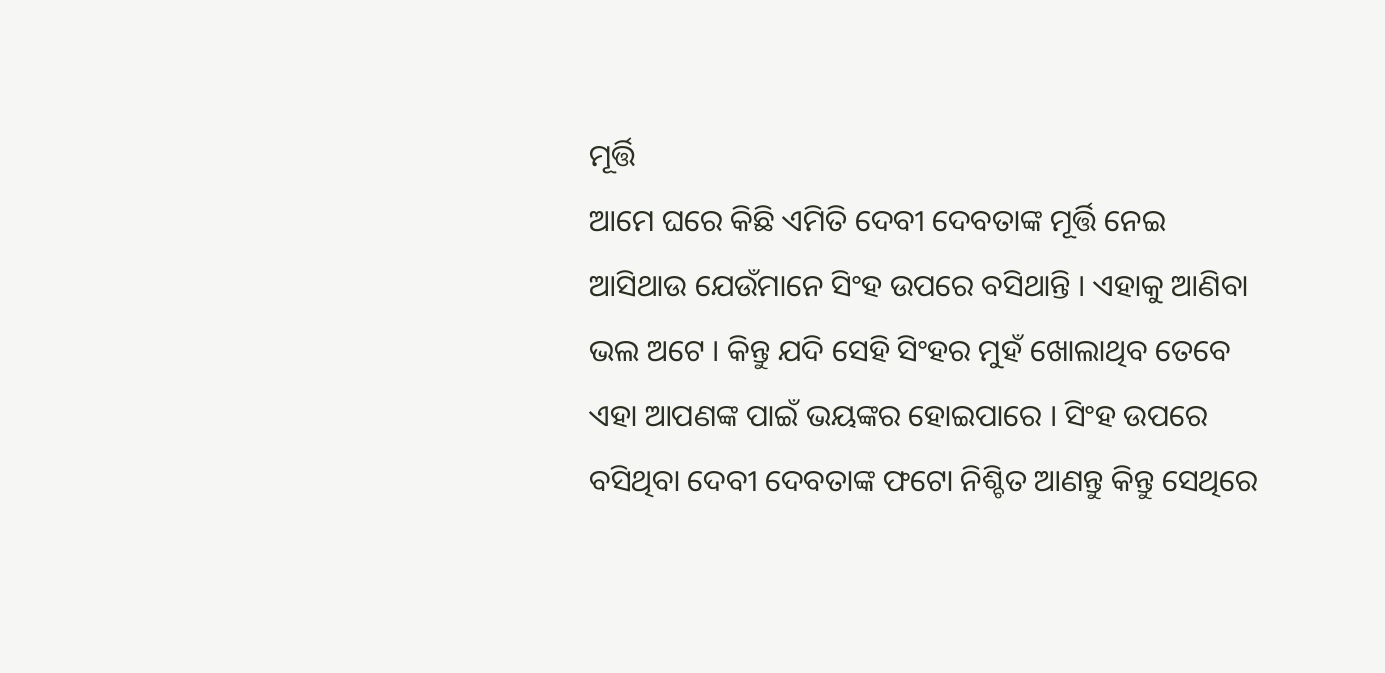ମୂର୍ତ୍ତି
ଆମେ ଘରେ କିଛି ଏମିତି ଦେବୀ ଦେବତାଙ୍କ ମୂର୍ତ୍ତି ନେଇ ଆସିଥାଉ ଯେଉଁମାନେ ସିଂହ ଉପରେ ବସିଥାନ୍ତି । ଏହାକୁ ଆଣିବା ଭଲ ଅଟେ । କିନ୍ତୁ ଯଦି ସେହି ସିଂହର ମୁହଁ ଖୋଲାଥିବ ତେବେ ଏହା ଆପଣଙ୍କ ପାଇଁ ଭୟଙ୍କର ହୋଇପାରେ । ସିଂହ ଉପରେ ବସିଥିବା ଦେବୀ ଦେବତାଙ୍କ ଫଟୋ ନିଶ୍ଚିତ ଆଣନ୍ତୁ କିନ୍ତୁ ସେଥିରେ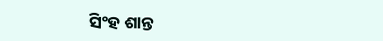ସିଂହ ଶାନ୍ତ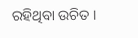ରହିଥିବା ଉଚିତ ।